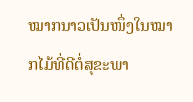ໝາກນາວເປັນໜຶ່ງໃນໝາກໄມ້ທີ່ດີຕໍ່ສຸຂະພາ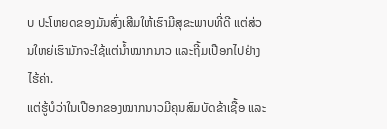ບ ປະໂຫຍດຂອງມັນສົ່ງເສີມໃຫ້ເຮົາມີສຸຂະພາບທີ່ດີ ແຕ່ສ່ວນໃຫຍ່ເຮົາມັກຈະໃຊ້ແຕ່ນໍ້າໝາກນາວ ແລະຖີ້ມເປືອກໄປຢ່າງໄຮ້ຄ່າ.
ແຕ່ຮູ້ບໍວ່າໃນເປືອກຂອງໝາກນາວມີຄຸນສົມບັດຂ້າເຊື້ອ ແລະ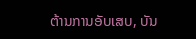ຕ້ານການອັບເສບ, ບັນ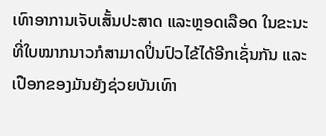ເທົາອາການເຈັບເສັ້ນປະສາດ ແລະຫຼອດເລືອດ ໃນຂະນະທີ່ໃບໝາກນາວກໍສາມາດປິ່ນປົວໄຂ້ໄດ້ອີກເຊັ່ນກັນ ແລະເປືອກຂອງມັນຍັງຊ່ວຍບັນເທົາ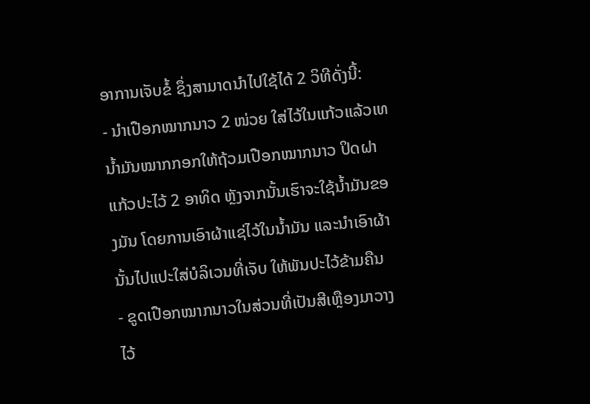ອາການເຈັບຂໍ້ ຊຶ່ງສາມາດນໍາໄປໃຊ້ໄດ້ 2 ວິທີດັ່ງນີ້:
- ນໍາເປືອກໝາກນາວ 2 ໜ່ວຍ ໃສ່ໄວ້ໃນແກ້ວແລ້ວເທນໍ້າມັນໝາກກອກໃຫ້ຖ້ວມເປືອກໝາກນາວ ປິດຝາແກ້ວປະໄວ້ 2 ອາທິດ ຫຼັງຈາກນັ້ນເຮົາຈະໃຊ້ນໍ້າມັນຂອງມັນ ໂດຍການເອົາຜ້າແຊ່ໄວ້ໃນນໍ້າມັນ ແລະນໍາເອົາຜ້ານັ້ນໄປແປະໃສ່ບໍລິເວນທີ່ເຈັບ ໃຫ້ພັນປະໄວ້ຂ້າມຄືນ
- ຂູດເປືອກໝາກນາວໃນສ່ວນທີ່ເປັນສີເຫຼືອງມາວາງໄວ້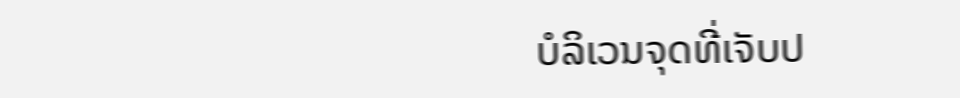ບໍລິເວນຈຸດທີ່ເຈັບປ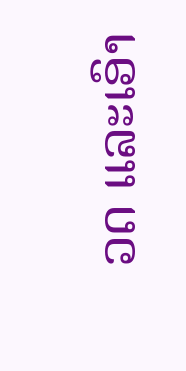ວດ ແລະເອົາ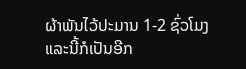ຜ້າພັນໄວ້ປະມານ 1-2 ຊົ່ວໂມງ
ແລະນີ້ກໍເປັນອີກ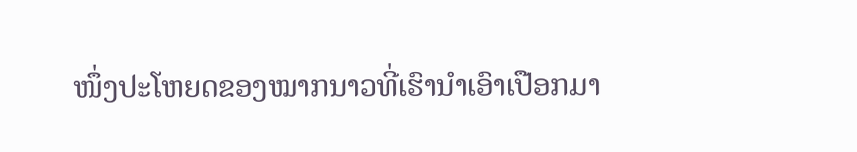ໜຶ່ງປະໂຫຍດຂອງໝາກນາວທີ່ເຮົານໍາເອົາເປືອກມາ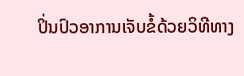ປິ່ນປົວອາການເຈັບຂໍ້ດ້ວຍວິທີທາງ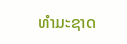ທໍາມະຊາດ